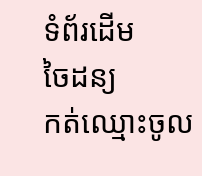ទំព័រដើម
ចៃដន្យ
កត់ឈ្មោះចូល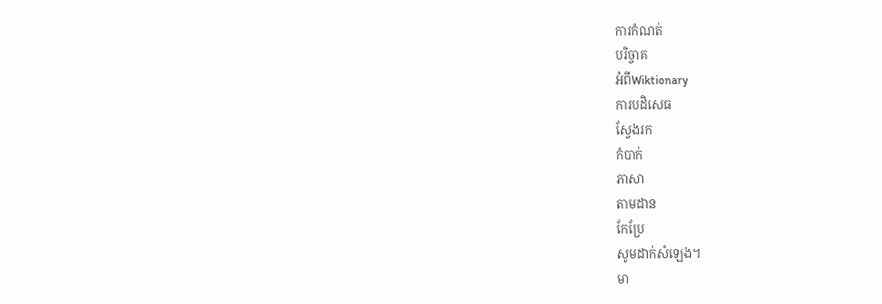ការកំណត់
បរិច្ចាគ
អំពីWiktionary
ការបដិសេធ
ស្វែងរក
កំបាក់
ភាសា
តាមដាន
កែប្រែ
សូមដាក់សំឡេង។
មា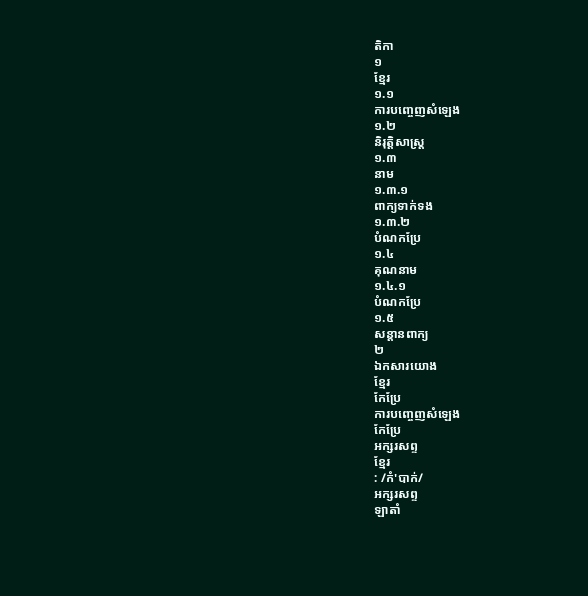តិកា
១
ខ្មែរ
១.១
ការបញ្ចេញសំឡេង
១.២
និរុត្តិសាស្ត្រ
១.៣
នាម
១.៣.១
ពាក្យទាក់ទង
១.៣.២
បំណកប្រែ
១.៤
គុណនាម
១.៤.១
បំណកប្រែ
១.៥
សន្តានពាក្យ
២
ឯកសារយោង
ខ្មែរ
កែប្រែ
ការបញ្ចេញសំឡេង
កែប្រែ
អក្សរសព្ទ
ខ្មែរ
: /កំ'បាក់/
អក្សរសព្ទ
ឡាតាំ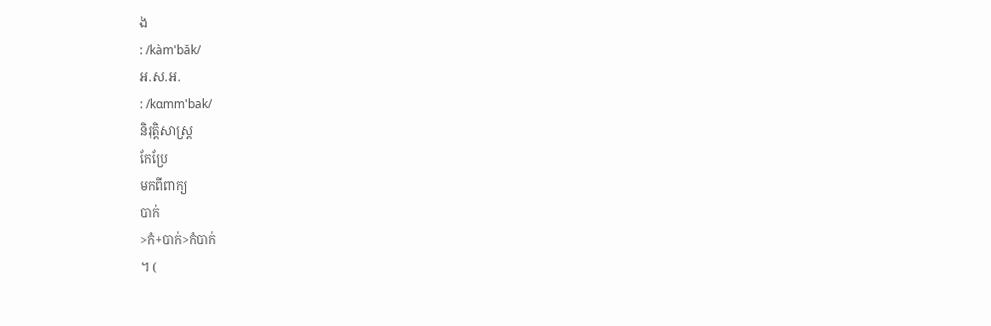ង
: /kàm'băk/
អ.ស.អ.
: /kɑmm'bak/
និរុត្តិសាស្ត្រ
កែប្រែ
មកពីពាក្យ
បាក់
>កំ+បាក់>កំបាក់
។ (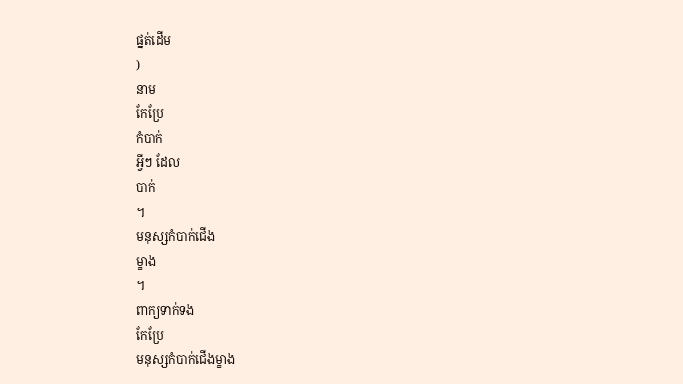ផ្នត់ដើម
)
នាម
កែប្រែ
កំបាក់
អ្វីៗ ដែល
បាក់
។
មនុស្សកំបាក់ជើង
ម្ខាង
។
ពាក្យទាក់ទង
កែប្រែ
មនុស្សកំបាក់ជើងម្ខាង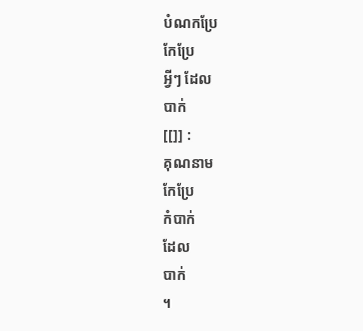បំណកប្រែ
កែប្រែ
អ្វីៗ ដែល
បាក់
[[]] :
គុណនាម
កែប្រែ
កំបាក់
ដែល
បាក់
។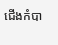ជើងកំបា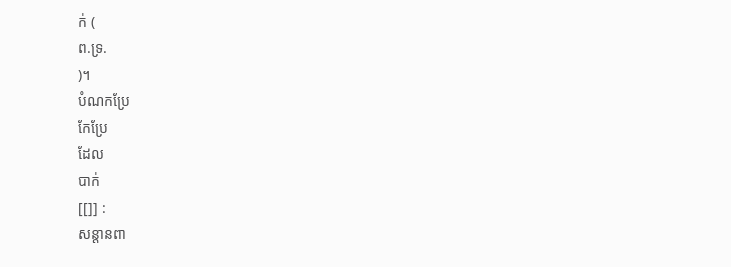ក់ (
ព.ទ្រ.
)។
បំណកប្រែ
កែប្រែ
ដែល
បាក់
[[]] :
សន្តានពា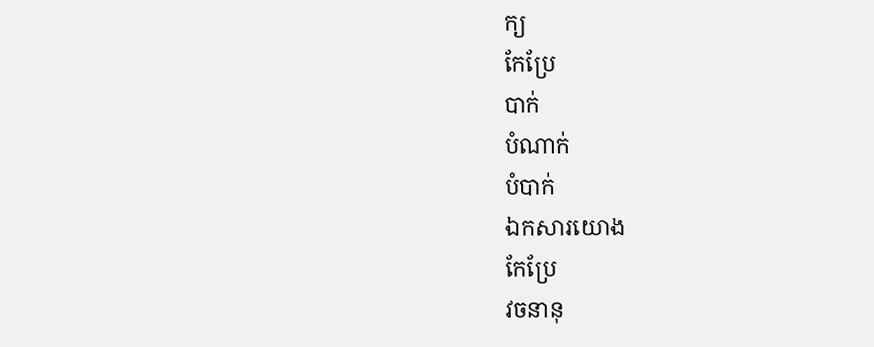ក្យ
កែប្រែ
បាក់
បំណាក់
បំបាក់
ឯកសារយោង
កែប្រែ
វចនានុ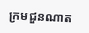ក្រមជួនណាត